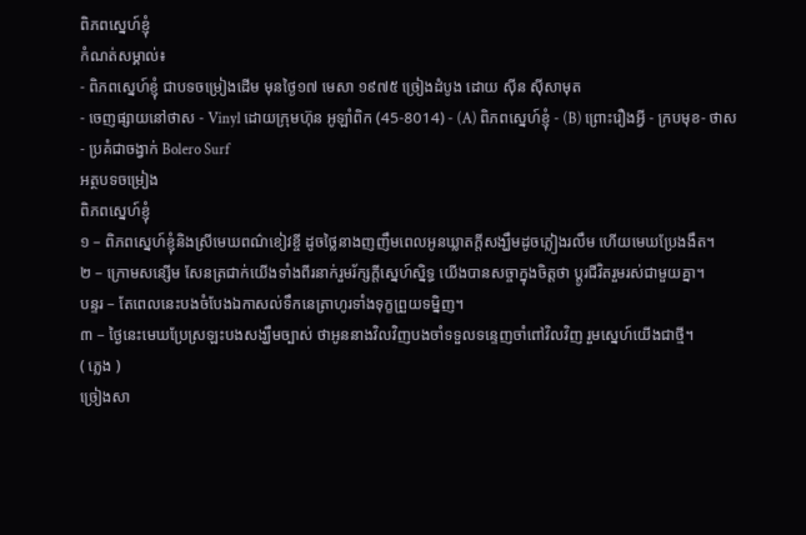ពិភពស្នេហ៍ខ្ញុំ
កំណត់សម្គាល់៖
- ពិភពស្នេហ៍ខ្ញុំ ជាបទចម្រៀងដើម មុនថ្ងៃ១៧ មេសា ១៩៧៥ ច្រៀងដំបូង ដោយ ស៊ីន ស៊ីសាមុត
- ចេញផ្សាយនៅថាស - Vinyl ដោយក្រុមហ៊ុន អូឡាំពិក (45-8014) - (A) ពិភពស្នេហ៍ខ្ញុំ - (B) ព្រោះរឿងអ្វី - ក្របមុខ- ថាស
- ប្រគំជាចង្វាក់ Bolero Surf
អត្ថបទចម្រៀង
ពិភពស្នេហ៍ខ្ញុំ
១ – ពិភពស្នេហ៍ខ្ញុំនិងស្រីមេឃពណ៌ខៀវខ្ចី ដូចថ្លៃនាងញញឹមពេលអូនឃ្លាតក្តីសង្ឃឹមដូចភ្លៀងរលឹម ហើយមេឃប្រែងងឹត។
២ – ក្រោមសន្សើម សែនត្រជាក់យើងទាំងពីរនាក់រួមរ័ក្សក្តីស្នេហ៍ស្និទ្ធ យើងបានសច្ចាក្នុងចិត្តថា ប្តូរជីវិតរួមរស់ជាមួយគ្នា។
បន្ទរ – តែពេលនេះបងចំបែងឯកាសល់ទឹកនេត្រាហូរទាំងទុក្ខព្រួយទម្និញ។
៣ – ថ្ងៃនេះមេឃប្រែស្រឡះបងសង្ឃឹមច្បាស់ ថាអូននាងវិលវិញបងចាំទទួលទន្ទេញចាំពៅវិលវិញ រួមស្នេហ៍យើងជាថ្មី។
( ភ្លេង )
ច្រៀងសា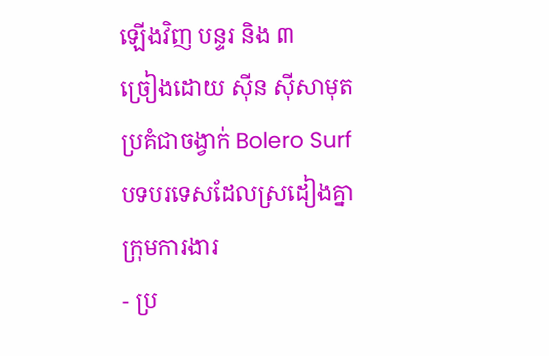ឡើងវិញ បន្ទរ និង ៣
ច្រៀងដោយ ស៊ីន ស៊ីសាមុត
ប្រគំជាចង្វាក់ Bolero Surf
បទបរទេសដែលស្រដៀងគ្នា
ក្រុមការងារ
- ប្រ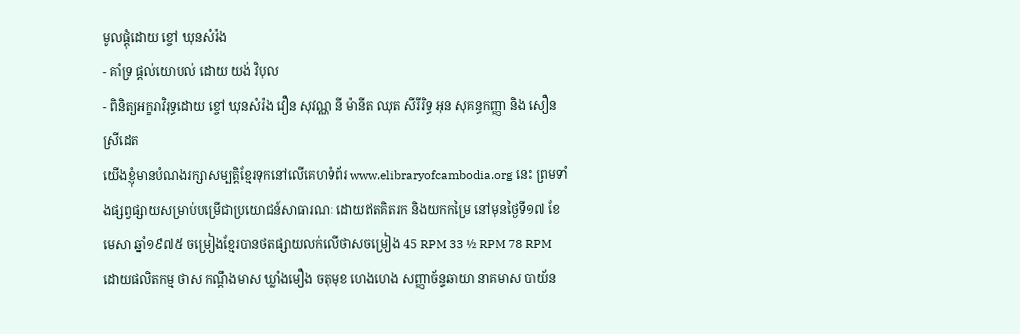មូលផ្ដុំដោយ ខ្ចៅ ឃុនសំរ៉ង
- គាំទ្រ ផ្ដល់យោបល់ ដោយ យង់ វិបុល
- ពិនិត្យអក្ខរាវិរុទ្ធដោយ ខ្ចៅ ឃុនសំរ៉ង វឿន សុវណ្ណ នី ម៉ានីត ឈុត សីរីរិទ្ធ អុន សុគន្ធកញ្ញា និង សឿន ស្រីដេត
យើងខ្ញុំមានបំណងរក្សាសម្បត្តិខ្មែរទុកនៅលើគេហទំព័រ www.elibraryofcambodia.org នេះ ព្រមទាំងផ្សព្វផ្សាយសម្រាប់បម្រើជាប្រយោជន៍សាធារណៈ ដោយឥតគិតរក និងយកកម្រៃ នៅមុនថ្ងៃទី១៧ ខែមេសា ឆ្នាំ១៩៧៥ ចម្រៀងខ្មែរបានថតផ្សាយលក់លើថាសចម្រៀង 45 RPM 33 ½ RPM 78 RPM ដោយផលិតកម្ម ថាស កណ្ដឹងមាស ឃ្លាំងមឿង ចតុមុខ ហេងហេង សញ្ញាច័ន្ទឆាយា នាគមាស បាយ័ន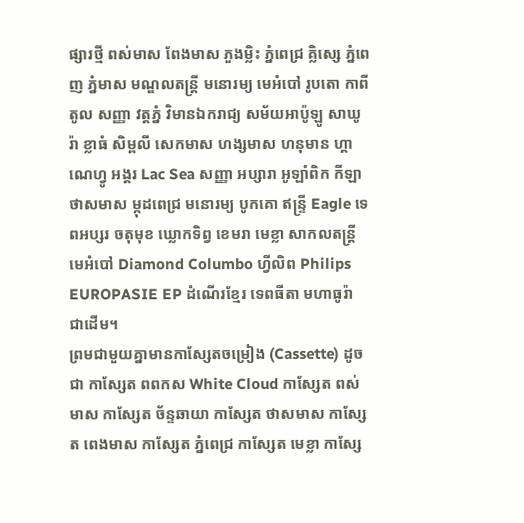ផ្សារថ្មី ពស់មាស ពែងមាស ភួងម្លិះ ភ្នំពេជ្រ គ្លិស្សេ ភ្នំពេញ ភ្នំមាស មណ្ឌលតន្រ្តី មនោរម្យ មេអំបៅ រូបតោ កាពីតូល សញ្ញា វត្តភ្នំ វិមានឯករាជ្យ សម័យអាប៉ូឡូ សាឃូរ៉ា ខ្លាធំ សិម្ពលី សេកមាស ហង្សមាស ហនុមាន ហ្គាណេហ្វូ អង្គរ Lac Sea សញ្ញា អប្សារា អូឡាំពិក កីឡា ថាសមាស ម្កុដពេជ្រ មនោរម្យ បូកគោ ឥន្ទ្រី Eagle ទេពអប្សរ ចតុមុខ ឃ្លោកទិព្វ ខេមរា មេខ្លា សាកលតន្ត្រី មេអំបៅ Diamond Columbo ហ្វីលិព Philips EUROPASIE EP ដំណើរខ្មែរ ទេពធីតា មហាធូរ៉ា ជាដើម។
ព្រមជាមួយគ្នាមានកាសែ្សតចម្រៀង (Cassette) ដូចជា កាស្សែត ពពកស White Cloud កាស្សែត ពស់មាស កាស្សែត ច័ន្ទឆាយា កាស្សែត ថាសមាស កាស្សែត ពេងមាស កាស្សែត ភ្នំពេជ្រ កាស្សែត មេខ្លា កាស្សែ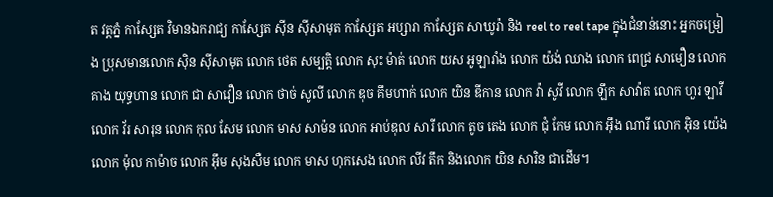ត វត្តភ្នំ កាស្សែត វិមានឯករាជ្យ កាស្សែត ស៊ីន ស៊ីសាមុត កាស្សែត អប្សារា កាស្សែត សាឃូរ៉ា និង reel to reel tape ក្នុងជំនាន់នោះ អ្នកចម្រៀង ប្រុសមានលោក ស៊ិន ស៊ីសាមុត លោក ថេត សម្បត្តិ លោក សុះ ម៉ាត់ លោក យស អូឡារាំង លោក យ៉ង់ ឈាង លោក ពេជ្រ សាមឿន លោក គាង យុទ្ធហាន លោក ជា សាវឿន លោក ថាច់ សូលី លោក ឌុច គឹមហាក់ លោក យិន ឌីកាន លោក វ៉ា សូវី លោក ឡឹក សាវ៉ាត លោក ហួរ ឡាវី លោក វ័រ សារុន លោក កុល សែម លោក មាស សាម៉ន លោក អាប់ឌុល សារី លោក តូច តេង លោក ជុំ កែម លោក អ៊ឹង ណារី លោក អ៊ិន យ៉េង លោក ម៉ុល កាម៉ាច លោក អ៊ឹម សុងសឺម លោក មាស ហុកសេង លោក លីវ តឹក និងលោក យិន សារិន ជាដើម។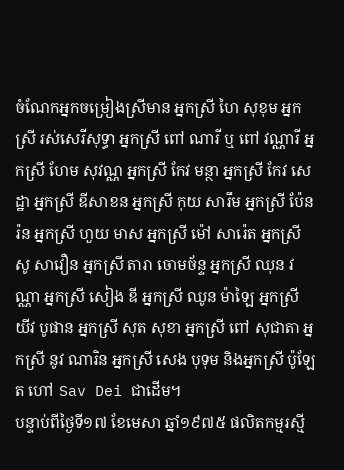ចំណែកអ្នកចម្រៀងស្រីមាន អ្នកស្រី ហៃ សុខុម អ្នកស្រី រស់សេរីសុទ្ធា អ្នកស្រី ពៅ ណារី ឬ ពៅ វណ្ណារី អ្នកស្រី ហែម សុវណ្ណ អ្នកស្រី កែវ មន្ថា អ្នកស្រី កែវ សេដ្ឋា អ្នកស្រី ឌីសាខន អ្នកស្រី កុយ សារឹម អ្នកស្រី ប៉ែនរ៉ន អ្នកស្រី ហួយ មាស អ្នកស្រី ម៉ៅ សារ៉េត អ្នកស្រី សូ សាវឿន អ្នកស្រី តារា ចោមច័ន្ទ អ្នកស្រី ឈុន វណ្ណា អ្នកស្រី សៀង ឌី អ្នកស្រី ឈូន ម៉ាឡៃ អ្នកស្រី យីវ បូផាន អ្នកស្រី សុត សុខា អ្នកស្រី ពៅ សុជាតា អ្នកស្រី នូវ ណារិន អ្នកស្រី សេង បុទុម និងអ្នកស្រី ប៉ូឡែត ហៅ Sav Dei ជាដើម។
បន្ទាប់ពីថ្ងៃទី១៧ ខែមេសា ឆ្នាំ១៩៧៥ ផលិតកម្មរស្មី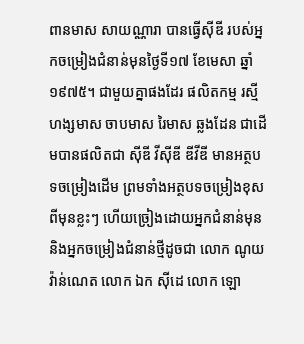ពានមាស សាយណ្ណារា បានធ្វើស៊ីឌី របស់អ្នកចម្រៀងជំនាន់មុនថ្ងៃទី១៧ ខែមេសា ឆ្នាំ១៩៧៥។ ជាមួយគ្នាផងដែរ ផលិតកម្ម រស្មីហង្សមាស ចាបមាស រៃមាស ឆ្លងដែន ជាដើមបានផលិតជា ស៊ីឌី វីស៊ីឌី ឌីវីឌី មានអត្ថបទចម្រៀងដើម ព្រមទាំងអត្ថបទចម្រៀងខុសពីមុនខ្លះៗ ហើយច្រៀងដោយអ្នកជំនាន់មុន និងអ្នកចម្រៀងជំនាន់ថ្មីដូចជា លោក ណូយ វ៉ាន់ណេត លោក ឯក ស៊ីដេ លោក ឡោ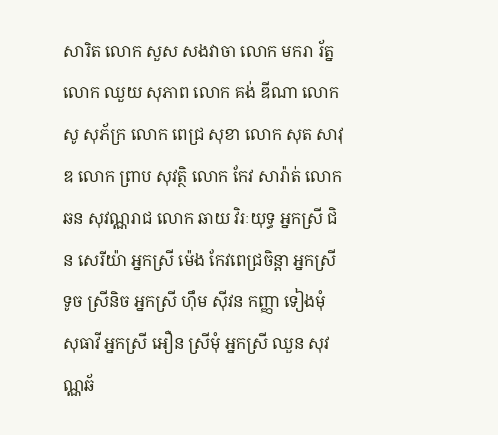សារិត លោក សួស សងវាចា លោក មករា រ័ត្ន លោក ឈួយ សុភាព លោក គង់ ឌីណា លោក សូ សុភ័ក្រ លោក ពេជ្រ សុខា លោក សុត សាវុឌ លោក ព្រាប សុវត្ថិ លោក កែវ សារ៉ាត់ លោក ឆន សុវណ្ណរាជ លោក ឆាយ វិរៈយុទ្ធ អ្នកស្រី ជិន សេរីយ៉ា អ្នកស្រី ម៉េង កែវពេជ្រចិន្តា អ្នកស្រី ទូច ស្រីនិច អ្នកស្រី ហ៊ឹម ស៊ីវន កញ្ញា ទៀងមុំ សុធាវី អ្នកស្រី អឿន ស្រីមុំ អ្នកស្រី ឈួន សុវណ្ណឆ័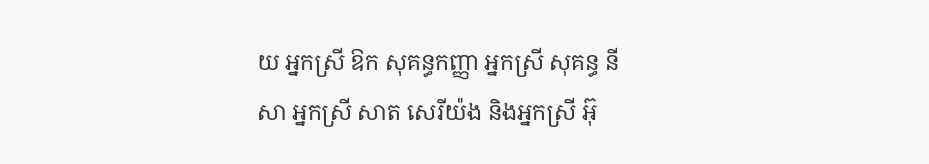យ អ្នកស្រី ឱក សុគន្ធកញ្ញា អ្នកស្រី សុគន្ធ នីសា អ្នកស្រី សាត សេរីយ៉ង និងអ្នកស្រី អ៊ុ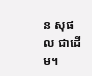ន សុផល ជាដើម។